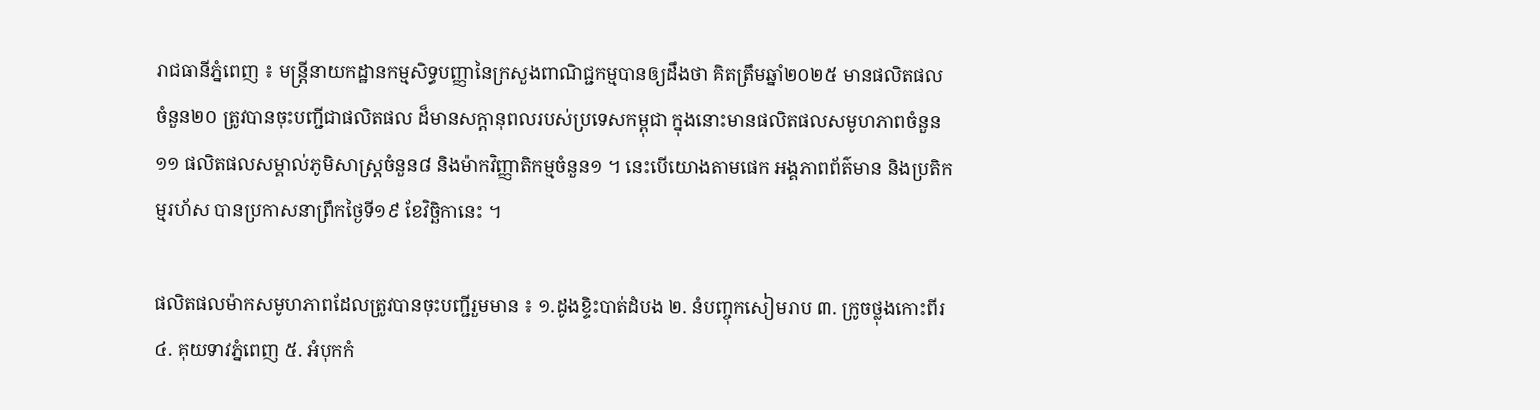រាជធានីភ្នំពេញ ៖ មន្ត្រីនាយកដ្ឋានកម្មសិទ្ធបញ្ញានៃក្រសួងពាណិជ្ជកម្មបានឲ្យដឹងថា គិតត្រឹមឆ្នាំ២០២៥ មានផលិតផលចំនួន២០ ត្រូវបានចុះបញ្ជីជាផលិតផល ដ៏មានសក្តានុពលរបស់ប្រទេសកម្ពុជា ក្នុងនោះមានផលិតផលសមូហភាពចំនួន១១ ផលិតផលសម្គាល់ភូមិសាស្ត្រចំនួន៨ និងម៉ាកវិញ្ញាតិកម្មចំនួន១ ។ នេះបើយោងតាមផេក អង្គភាពព័ត៌មាន និងប្រតិកម្មរហ័ស បានប្រកាសនាព្រឹកថ្ងៃទី១៩ ខែវិច្ឆិកានេះ ។

ផលិតផលម៉ាកសមូហភាពដែលត្រូវបានចុះបញ្ជីរួមមាន ៖ ១.ដូងខ្ទិះបាត់ដំបង ២. នំបញ្ចុកសៀមរាប ៣. ក្រូចថ្លុងកោះពីរ ៤. គុយទាវភ្នំពេញ ៥. អំបុកកំ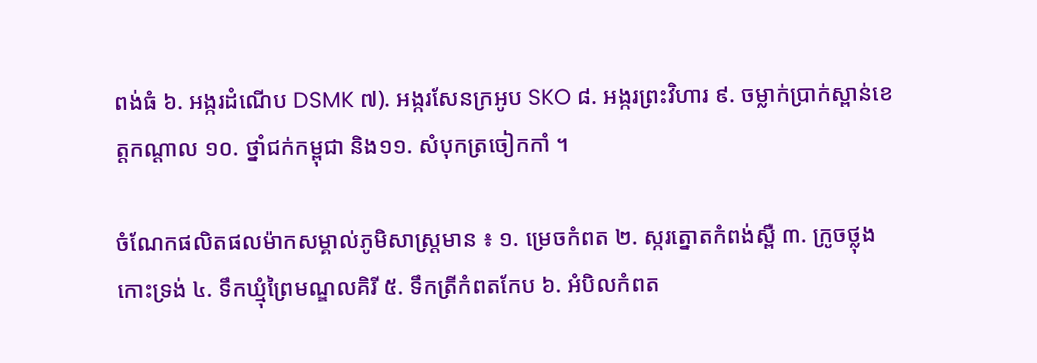ពង់ធំ ៦. អង្ករដំណើប DSMK ៧). អង្ករសែនក្រអូប SKO ៨. អង្ករព្រះវិហារ ៩. ចម្លាក់ប្រាក់ស្ពាន់ខេត្តកណ្តាល ១០. ថ្នាំជក់កម្ពុជា និង១១. សំបុកត្រចៀកកាំ ។

ចំណែកផលិតផលម៉ាកសម្គាល់ភូមិសាស្ត្រមាន ៖ ១. ម្រេចកំពត ២. ស្ករត្នោតកំពង់ស្ពឺ ៣. ក្រូចថ្លុងកោះទ្រង់ ៤. ទឹកឃ្មុំព្រៃមណ្ឌលគិរី ៥. ទឹកត្រីកំពតកែប ៦. អំបិលកំពត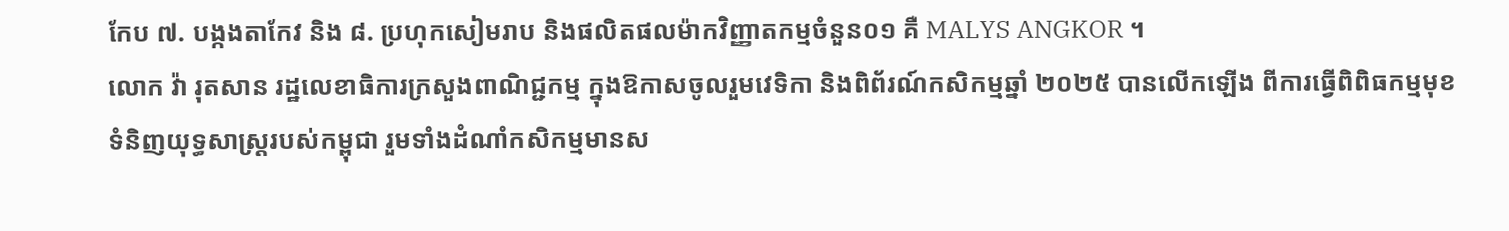កែប ៧. បង្កងតាកែវ និង ៨. ប្រហុកសៀមរាប និងផលិតផលម៉ាកវិញ្ញាតកម្មចំនួន០១ គឺ MALYS ANGKOR ។
លោក វ៉ា រុតសាន រដ្ឋលេខាធិការក្រសួងពាណិជ្ជកម្ម ក្នុងឱកាសចូលរួមវេទិកា និងពិព័រណ៍កសិកម្មឆ្នាំ ២០២៥ បានលើកឡើង ពីការធ្វើពិពិធកម្មមុខទំនិញយុទ្ធសាស្ត្ររបស់កម្ពុជា រួមទាំងដំណាំកសិកម្មមានស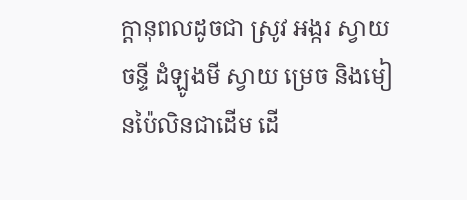ក្ដានុពលដូចជា ស្រូវ អង្ករ ស្វាយចន្ទី ដំឡូងមី ស្វាយ ម្រេច និងមៀនប៉ៃលិនជាដើម ដើ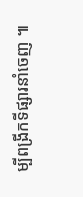ម្បីពង្រីកទីផ្សារនាំចេញ ៕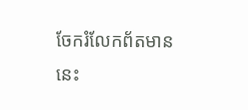ចែករំលែកព័តមាននេះ